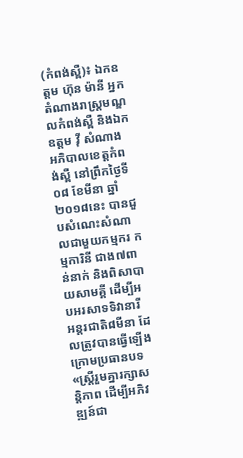(កំពង់ស្ពឺ)៖ ឯកឧត្តម ហ៊ុន ម៉ានី អ្នកតំណាងរាស្ត្រមណ្ឌលកំពង់ស្ពឺ និងឯកឧត្តម វ៉ី សំណាង អភិបាលខេត្តកំពង់ស្ពឺ នៅព្រឹកថ្ងៃទី០៨ ខែមីនា ឆ្នាំ២០១៨នេះ បានជួបសំណេះសំណាលជាមួយកម្មករ កម្មការិនី ជាង៧ពាន់នាក់ និងពិសាបាយសាមគ្គី ដើម្បីអបអរសាទទិវានារី អន្ដរជាតិ៨មីនា ដែលត្រូវបានធ្វើឡើងក្រោមប្រធានបទ «ស្ត្រីរួមគ្នារក្សាសន្តិភាព ដើម្បីអភិវឌ្ឍន៍ជា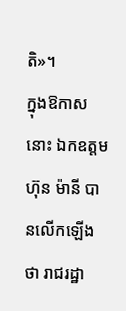តិ»។
ក្នុងឱកាសនោះ ឯកឧត្តម ហ៊ុន ម៉ានី បានលើកឡើងថា រាជរដ្ឋា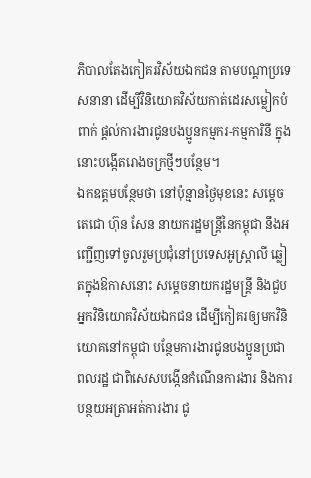ភិបាលតែងកៀគរវិស័យឯកជន តាមបណ្តាប្រទេសនានា ដើម្បីវិនិយោគវិស័យកាត់ដេរសម្លៀកបំពាក់ ផ្តល់ការងារជូនបងប្អូនកម្មករ-កម្មការិនី ក្នុងនោះបង្កើតរោងចក្រថ្មីៗបន្ថែម។
ឯកឧត្តមបន្ថែមថា នៅប៉ុន្មានថ្ងៃមុខនេះ សម្តេចតេជោ ហ៊ុន សែន នាយករដ្ឋមន្ត្រីនៃកម្ពុជា នឹងអញ្ជើញទៅចូលរួមប្រជុំនៅប្រទេសអូស្ត្រាលី ឆ្លៀតក្នុងឱកាសនោះ សម្តេចនាយករដ្ឋមន្ត្រី និងជួបអ្នកវិនិយោគវិស័យឯកជន ដើម្បីកៀគរឲ្យមកវិនិយោគនៅកម្ពុជា បន្ថែមការងារជូនបងប្អូនប្រជាពលរដ្ឋ ជាពិសេសបង្កើនកំណើនការងារ និងការបន្ថយអត្រាអត់ការងារ ជូ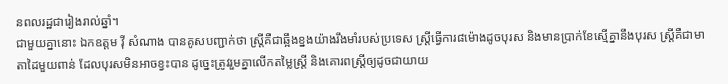នពលរដ្ឋជារៀងរាល់ឆ្នាំ។
ជាមួយគ្នានោះ ឯកឧត្តម វ៉ី សំណាង បានគូសបញ្ជាក់ថា ស្រ្តីគឺជាឆ្អឹងខ្នងយ៉ាងរឹងមាំរបស់ប្រទេស ស្ត្រីធ្វើការ៨ម៉ោងដូចបុរស និងមានប្រាក់ខែស្មើគ្នានឹងបុរស ស្ត្រីគឺជាមាតាដៃមួយពាន់ ដែលបុរសមិនអាចខ្វះបាន ដូច្នេះត្រូវរួមគ្នាលើកតម្លៃស្រ្តី និងគោរពស្រ្តីឲ្យដូចជាយាយ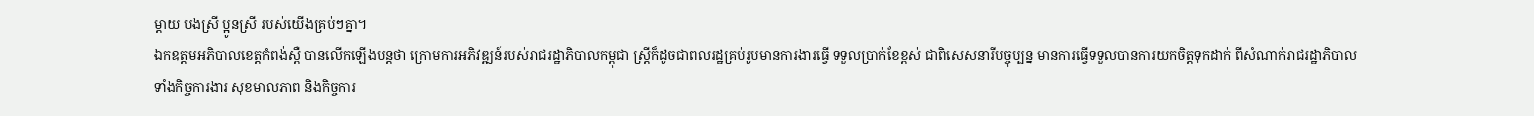ម្តាយ បងស្រី ប្អូនស្រី របស់យើងគ្រប់ៗគ្នា។
ឯកឧត្តមអភិបាលខេត្តកំពង់ស្ពឺ បានលើកឡើងបន្តថា ក្រោមការអភិវឌ្ឍន៍របស់រាជរដ្ឋាភិបាលកម្ពុជា ស្រ្តីក៏ដូចជាពលរដ្ឋគ្រប់រូបមានការងារធ្វើ ទទួលប្រាក់ខែខ្ពស់ ជាពិសេសនារីបច្ចុប្បន្ន មានការធ្វើទទួលបានការយកចិត្តទុកដាក់ ពីសំណាក់រាជរដ្ឋាភិបាល ទាំងកិច្ចការងារ សុខមាលភាព និងកិច្ចការ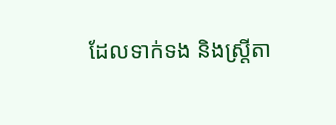ដែលទាក់ទង និងស្រ្តីតា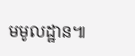មមូលដ្ឋាន៕